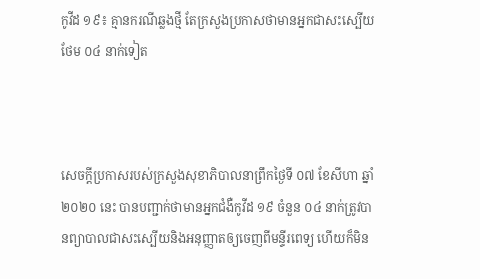កូវីដ ១៩៖ គ្មានករណីឆ្លងថ្មី តែក្រសួងប្រកាសថាមានអ្នកជាសះស្បើយថែម ០៤ នាក់ទៀត



សេចក្តីប្រកាសរបស់ក្រសួងសុខាភិបាលនាព្រឹកថ្ងៃទី ០៧ ខែសីហា ឆ្នាំ ២០២០ នេះ បានបញ្ជាក់ថាមានអ្នកជំងឺកូវីដ ១៩ ចំនួន ០៤ នាក់ត្រូវបានព្យាបាលជាសះស្បើយនិងអនុញ្ញាតឲ្យចេញពីមន្ទីរពេទ្យ ហើយក៏មិន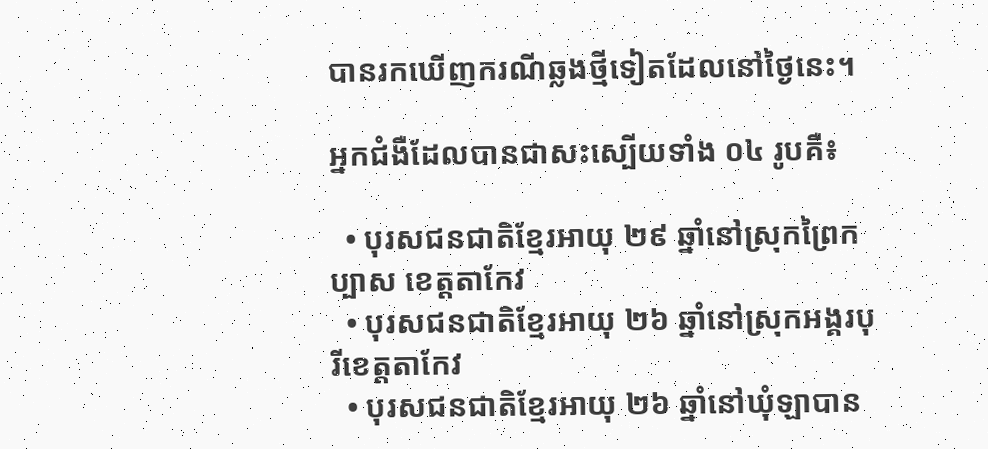បានរកឃើញករណីឆ្លងថ្មីទៀតដែលនៅថ្ងៃនេះ។

អ្នកជំងឺដែលបានជាសះស្បើយទាំង ០៤ រូបគឺ៖

  • បុរសជនជាតិខ្មែរអាយុ ២៩ ឆ្នាំនៅស្រុកព្រៃកប្បាស ខេត្តតាកែវ
  • បុរសជនជាតិខ្មែរអាយុ ២៦ ឆ្នាំនៅស្រុកអង្គរបុរីខេត្តតាកែវ
  • បុរសជនជាតិខ្មែរអាយុ ២៦ ឆ្នាំនៅឃុំឡាបាន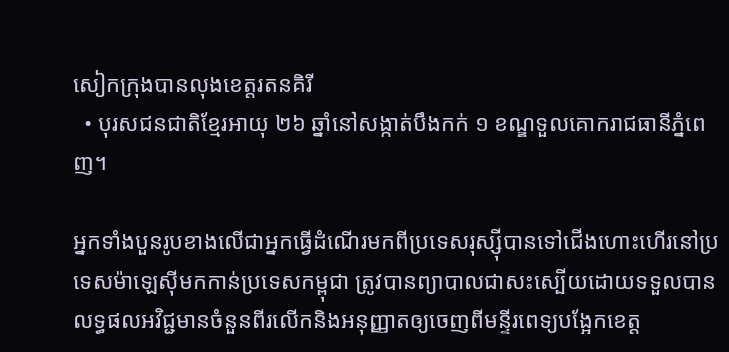សៀកក្រុងបានលុងខេត្តរតនគិរី
  • បុរសជនជាតិខ្មែរអាយុ ២៦ ឆ្នាំនៅសង្កាត់បឹងកក់ ១ ខណ្ឌទួលគោករាជធានីភ្នំពេញ។

អ្នកទាំងបួនរូបខាងលើជាអ្នកធ្វើដំណើរមកពីប្រទេសរុស្ស៊ីបានទៅជើងហោះហើរនៅប្រទេសម៉ាឡេស៊ីមកកាន់ប្រទេសកម្ពុជា ត្រូវបានព្យាបាលជាសះស្បើយដោយទទួលបានលទ្ធផលអវិជ្ជមានចំនួនពីរលើកនិងអនុញ្ញាតឲ្យចេញពីមន្ទីរពេទ្យបង្អែកខេត្ត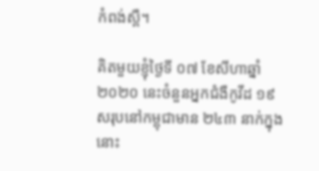កំពង់ស្ពឺ។

គិតមួយខ្ញុំថ្ងៃទី ០៧ ខែសីហាឆ្នាំ ២០២០ នេះចំនួនអ្នកជំងឺកូវីដ ១៩ សរុបនៅកម្ពុជាមាន ២៤៣ នាក់ក្នុងនោះ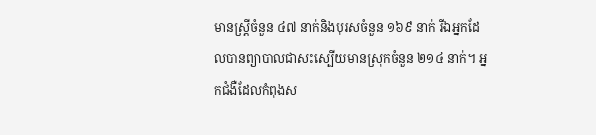មានស្ត្រីចំនួន ៤៧ នាក់និងបុរសចំនួន ១៦៩ នាក់ រីឯអ្នកដែលបានព្យាបាលជាសះស្បើយមានស្រុកចំនួន ២១៤ នាក់។ អ្នកជំងឺដែលកំពុងស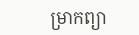ម្រាកព្យា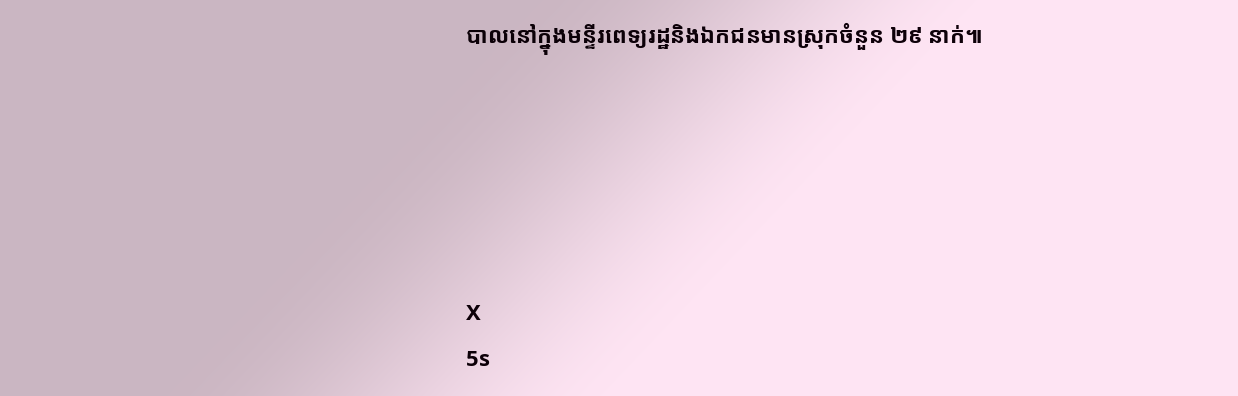បាលនៅក្នុងមន្ទីរពេទ្យរដ្ឋនិងឯកជនមានស្រុកចំនួន ២៩ នាក់៕





X
5s